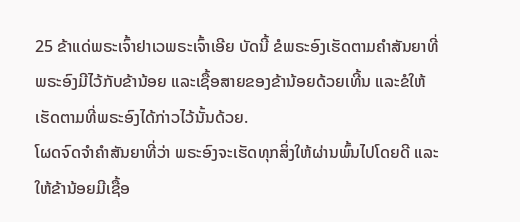25 ຂ້າແດ່ພຣະເຈົ້າຢາເວພຣະເຈົ້າເອີຍ ບັດນີ້ ຂໍພຣະອົງເຮັດຕາມຄຳສັນຍາທີ່ພຣະອົງມີໄວ້ກັບຂ້ານ້ອຍ ແລະເຊື້ອສາຍຂອງຂ້ານ້ອຍດ້ວຍເທີ້ນ ແລະຂໍໃຫ້ເຮັດຕາມທີ່ພຣະອົງໄດ້ກ່າວໄວ້ນັ້ນດ້ວຍ.
ໂຜດຈົດຈຳຄຳສັນຍາທີ່ວ່າ ພຣະອົງຈະເຮັດທຸກສິ່ງໃຫ້ຜ່ານພົ້ນໄປໂດຍດີ ແລະໃຫ້ຂ້ານ້ອຍມີເຊື້ອ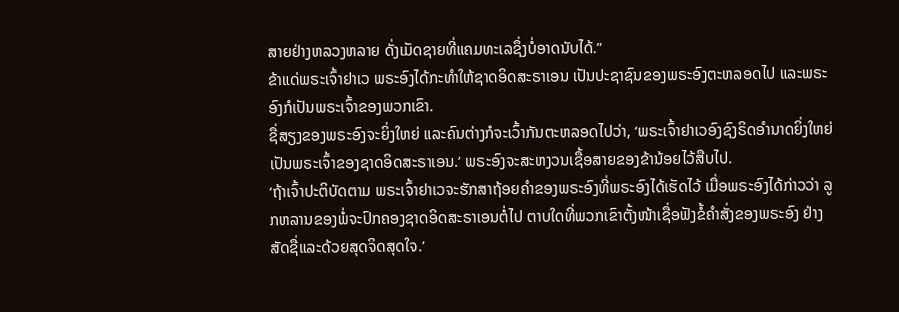ສາຍຢ່າງຫລວງຫລາຍ ດັ່ງເມັດຊາຍທີ່ແຄມທະເລຊຶ່ງບໍ່ອາດນັບໄດ້.”
ຂ້າແດ່ພຣະເຈົ້າຢາເວ ພຣະອົງໄດ້ກະທຳໃຫ້ຊາດອິດສະຣາເອນ ເປັນປະຊາຊົນຂອງພຣະອົງຕະຫລອດໄປ ແລະພຣະອົງກໍເປັນພຣະເຈົ້າຂອງພວກເຂົາ.
ຊື່ສຽງຂອງພຣະອົງຈະຍິ່ງໃຫຍ່ ແລະຄົນຕ່າງກໍຈະເວົ້າກັນຕະຫລອດໄປວ່າ, ‘ພຣະເຈົ້າຢາເວອົງຊົງຣິດອຳນາດຍິ່ງໃຫຍ່ເປັນພຣະເຈົ້າຂອງຊາດອິດສະຣາເອນ.’ ພຣະອົງຈະສະຫງວນເຊື້ອສາຍຂອງຂ້ານ້ອຍໄວ້ສືບໄປ.
‘ຖ້າເຈົ້າປະຕິບັດຕາມ ພຣະເຈົ້າຢາເວຈະຮັກສາຖ້ອຍຄຳຂອງພຣະອົງທີ່ພຣະອົງໄດ້ເຮັດໄວ້ ເມື່ອພຣະອົງໄດ້ກ່າວວ່າ ລູກຫລານຂອງພໍ່ຈະປົກຄອງຊາດອິດສະຣາເອນຕໍ່ໄປ ຕາບໃດທີ່ພວກເຂົາຕັ້ງໜ້າເຊື່ອຟັງຂໍ້ຄຳສັ່ງຂອງພຣະອົງ ຢ່າງສັດຊື່ແລະດ້ວຍສຸດຈິດສຸດໃຈ.’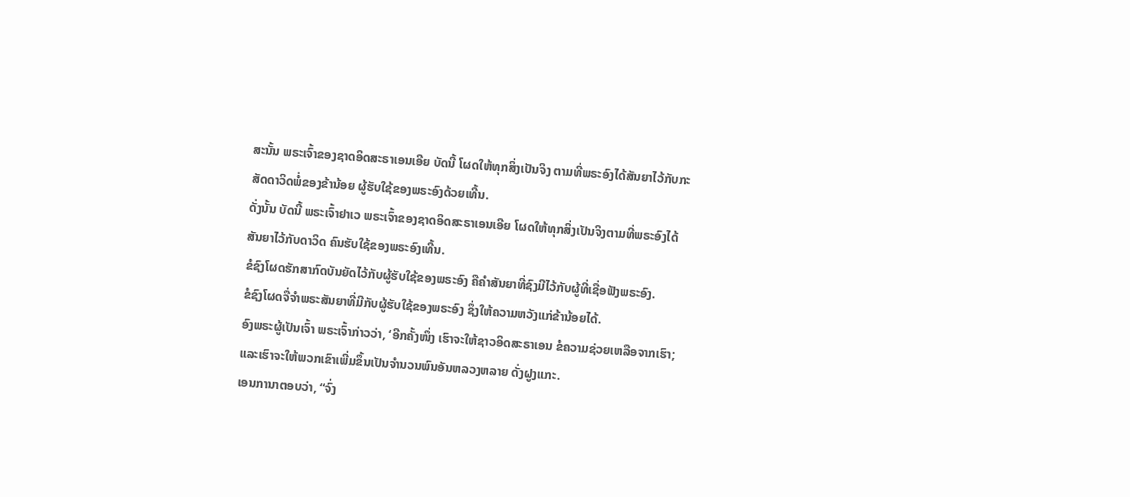ສະນັ້ນ ພຣະເຈົ້າຂອງຊາດອິດສະຣາເອນເອີຍ ບັດນີ້ ໂຜດໃຫ້ທຸກສິ່ງເປັນຈິງ ຕາມທີ່ພຣະອົງໄດ້ສັນຍາໄວ້ກັບກະສັດດາວິດພໍ່ຂອງຂ້ານ້ອຍ ຜູ້ຮັບໃຊ້ຂອງພຣະອົງດ້ວຍເທີ້ນ.
ດັ່ງນັ້ນ ບັດນີ້ ພຣະເຈົ້າຢາເວ ພຣະເຈົ້າຂອງຊາດອິດສະຣາເອນເອີຍ ໂຜດໃຫ້ທຸກສິ່ງເປັນຈິງຕາມທີ່ພຣະອົງໄດ້ສັນຍາໄວ້ກັບດາວິດ ຄົນຮັບໃຊ້ຂອງພຣະອົງເທີ້ນ.
ຂໍຊົງໂຜດຮັກສາກົດບັນຍັດໄວ້ກັບຜູ້ຮັບໃຊ້ຂອງພຣະອົງ ຄືຄຳສັນຍາທີ່ຊົງມີໄວ້ກັບຜູ້ທີ່ເຊື່ອຟັງພຣະອົງ.
ຂໍຊົງໂຜດຈື່ຈຳພຣະສັນຍາທີ່ມີກັບຜູ້ຮັບໃຊ້ຂອງພຣະອົງ ຊຶ່ງໃຫ້ຄວາມຫວັງແກ່ຂ້ານ້ອຍໄດ້.
ອົງພຣະຜູ້ເປັນເຈົ້າ ພຣະເຈົ້າກ່າວວ່າ, ‘ອີກຄັ້ງໜຶ່ງ ເຮົາຈະໃຫ້ຊາວອິດສະຣາເອນ ຂໍຄວາມຊ່ວຍເຫລືອຈາກເຮົາ; ແລະເຮົາຈະໃຫ້ພວກເຂົາເພີ່ມຂຶ້ນເປັນຈຳນວນພົນອັນຫລວງຫລາຍ ດັ່ງຝູງແກະ.
ເອນການາຕອບວ່າ, “ຈົ່ງ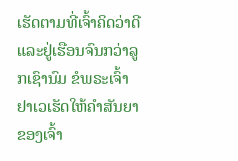ເຮັດຕາມທີ່ເຈົ້າຄິດວ່າດີແລະຢູ່ເຮືອນຈົນກວ່າລູກເຊົານົມ ຂໍພຣະເຈົ້າຢາເວເຮັດໃຫ້ຄຳສັນຍາຂອງເຈົ້າ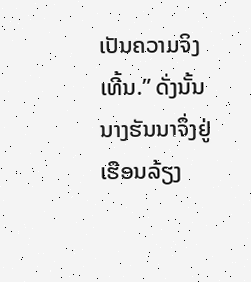ເປັນຄວາມຈິງເທີ້ນ.” ດັ່ງນັ້ນ ນາງຮັນນາຈຶ່ງຢູ່ເຮືອນລ້ຽງ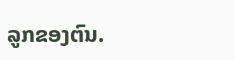ລູກຂອງຕົນ.